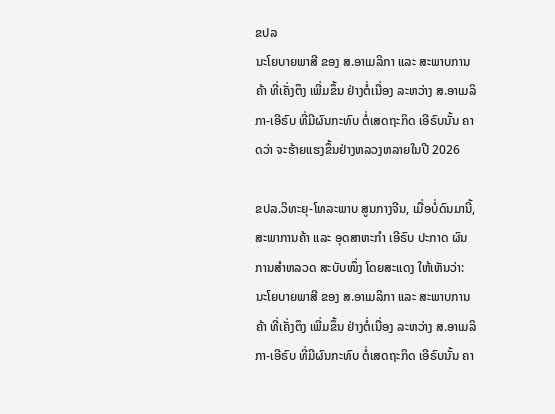ຂປລ
ນະໂຍບາຍພາສີ ຂອງ ສ.ອາເມລິກາ ແລະ ສະພາບການຄ້າ ທີ່ເຄັ່ງຕຶງ ເພີ່ມຂຶ້ນ ຢ່າງຕໍ່ເນື່ອງ ລະຫວ່າງ ສ.ອາເມລິກາ-ເອີຣົບ ທີ່ມີຜົນກະທົບ ຕໍ່ເສດຖະກິດ ເອີຣົບນັ້ນ ຄາດວ່າ ຈະຮ້າຍແຮງຂຶ້ນຢ່າງຫລວງຫລາຍໃນປີ 2026

ຂປລ.ວິທະຍຸ-ໂທລະພາບ ສູນກາງຈີນ, ເມື່ອບໍ່ດົນມານີ້, ສະພາການຄ້າ ແລະ ອຸດສາຫະກຳ ເອີຣົບ ປະກາດ ຜົນການສຳຫລວດ ສະບັບໜຶ່ງ ໂດຍສະແດງ ໃຫ້ເຫັນວ່າ: ນະໂຍບາຍພາສີ ຂອງ ສ.ອາເມລິກາ ແລະ ສະພາບການຄ້າ ທີ່ເຄັ່ງຕຶງ ເພີ່ມຂຶ້ນ ຢ່າງຕໍ່ເນື່ອງ ລະຫວ່າງ ສ.ອາເມລິກາ-ເອີຣົບ ທີ່ມີຜົນກະທົບ ຕໍ່ເສດຖະກິດ ເອີຣົບນັ້ນ ຄາ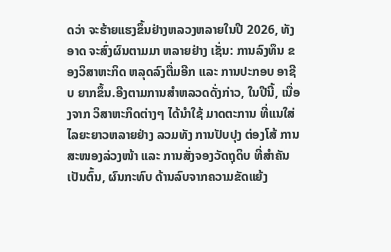ດວ່າ ຈະຮ້າຍແຮງຂຶ້ນຢ່າງຫລວງຫລາຍໃນປີ 2026, ທັງອາດ ຈະສົ່ງຜົນຕາມມາ ຫລາຍຢ່າງ ເຊັ່ນ: ການລົງທຶນ ຂອງວິສາຫະກິດ ຫລຸດລົງຕື່ມອີກ ແລະ ການປະກອບ ອາຊີບ ຍາກຂຶ້ນ.ອີງຕາມການສໍາຫລວດດັ່ງກ່າວ, ໃນປີນີ້, ເນື່ອງຈາກ ວິສາຫະກິດຕ່າງໆ ໄດ້ນໍາໃຊ້ ມາດຕະການ ທີ່ແນໃສ່ ໄລຍະຍາວຫລາຍຢ່າງ ລວມທັງ ການປັບປຸງ ຕ່ອງໂສ້ ການສະໜອງລ່ວງໜ້າ ແລະ ການສັ່ງຈອງວັດຖຸດິບ ທີ່ສໍາຄັນເປັນຕົ້ນ, ຜົນກະທົບ ດ້ານລົບຈາກຄວາມຂັດແຍ້ງ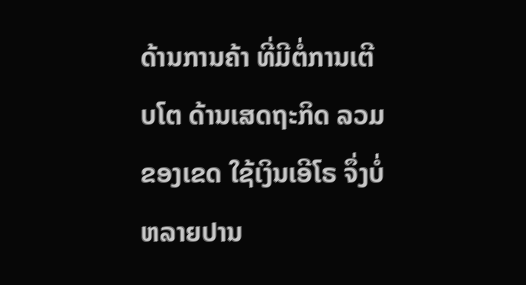ດ້ານການຄ້າ ທີ່ມີຕໍ່ການເຕີບໂຕ ດ້ານເສດຖະກິດ ລວມຂອງເຂດ ໃຊ້ເງິນເອີໂຣ ຈຶ່ງບໍ່ຫລາຍປານ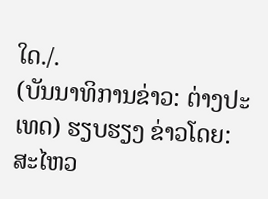ໃດ./.
(ບັນນາທິການຂ່າວ: ຕ່າງປະເທດ) ຮຽບຮຽງ ຂ່າວໂດຍ: ສະໄຫວ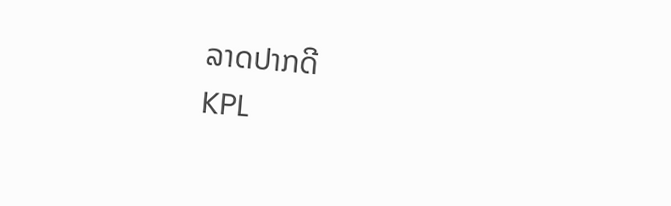ລາດປາກດີ
KPL